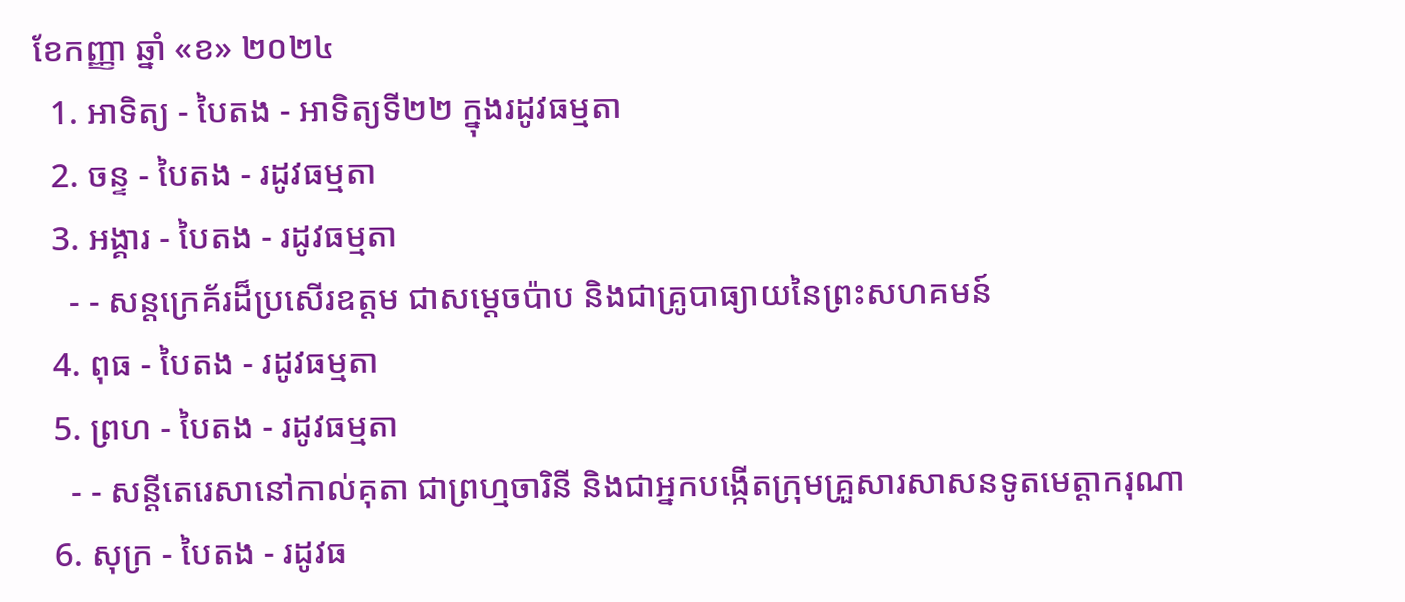ខែកញ្ញា ឆ្នាំ «ខ» ២០២៤
  1. អាទិត្យ - បៃតង - អាទិត្យទី២២ ក្នុងរដូវធម្មតា
  2. ចន្ទ - បៃតង - រដូវធម្មតា
  3. អង្គារ - បៃតង - រដូវធម្មតា
    - - សន្តក្រេគ័រដ៏ប្រសើរឧត្តម ជាសម្ដេចប៉ាប និងជាគ្រូបាធ្យាយនៃព្រះសហគមន៍
  4. ពុធ - បៃតង - រដូវធម្មតា
  5. ព្រហ - បៃតង - រដូវធម្មតា
    - - សន្តីតេរេសានៅកាល់គុតា ជាព្រហ្មចារិនី និងជាអ្នកបង្កើតក្រុមគ្រួសារសាសនទូតមេត្ដាករុណា
  6. សុក្រ - បៃតង - រដូវធ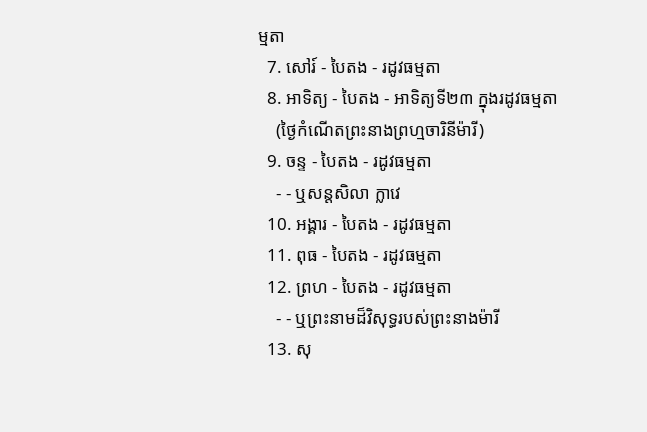ម្មតា
  7. សៅរ៍ - បៃតង - រដូវធម្មតា
  8. អាទិត្យ - បៃតង - អាទិត្យទី២៣ ក្នុងរដូវធម្មតា
    (ថ្ងៃកំណើតព្រះនាងព្រហ្មចារិនីម៉ារី)
  9. ចន្ទ - បៃតង - រដូវធម្មតា
    - - ឬសន្តសិលា ក្លាវេ
  10. អង្គារ - បៃតង - រដូវធម្មតា
  11. ពុធ - បៃតង - រដូវធម្មតា
  12. ព្រហ - បៃតង - រដូវធម្មតា
    - - ឬព្រះនាមដ៏វិសុទ្ធរបស់ព្រះនាងម៉ារី
  13. សុ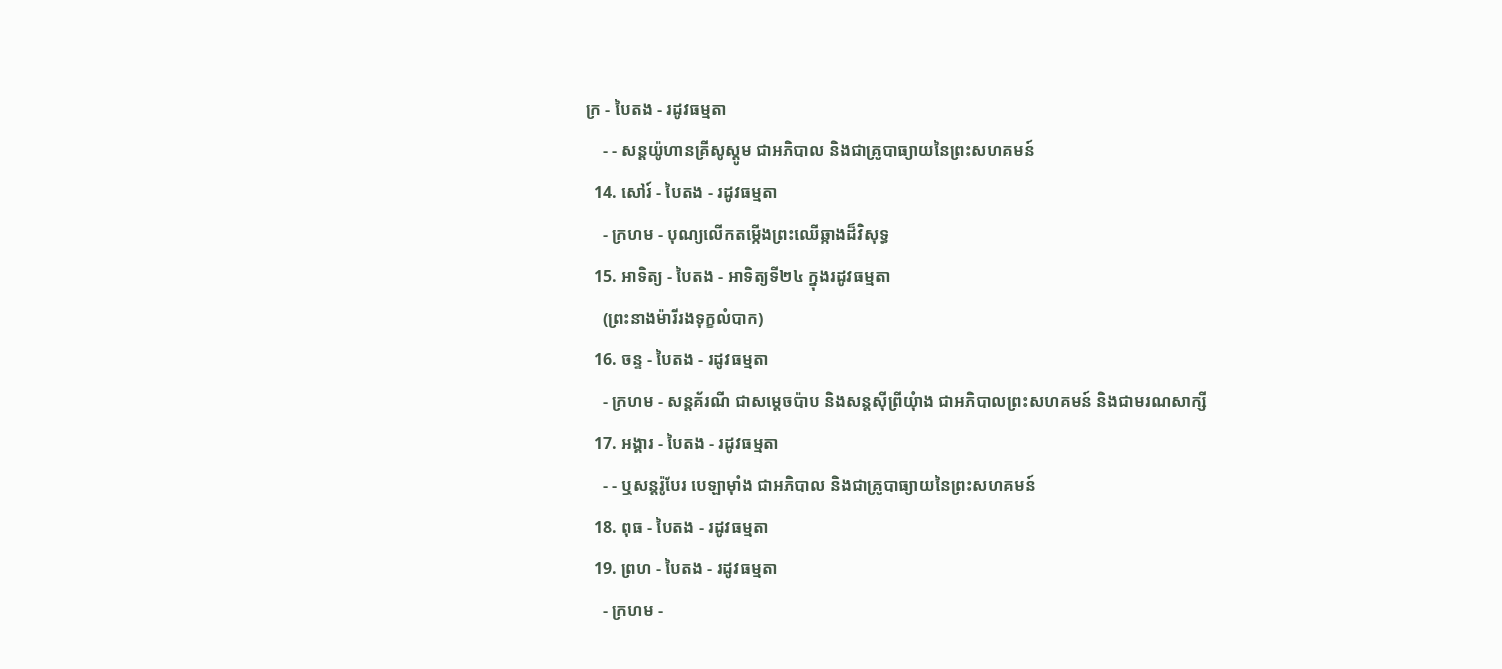ក្រ - បៃតង - រដូវធម្មតា
    - - សន្តយ៉ូហានគ្រីសូស្តូម ជាអភិបាល និងជាគ្រូបាធ្យាយនៃព្រះសហគមន៍
  14. សៅរ៍ - បៃតង - រដូវធម្មតា
    - ក្រហម - បុណ្យលើកតម្កើងព្រះឈើឆ្កាងដ៏វិសុទ្ធ
  15. អាទិត្យ - បៃតង - អាទិត្យទី២៤ ក្នុងរដូវធម្មតា
    (ព្រះនាងម៉ារីរងទុក្ខលំបាក)
  16. ចន្ទ - បៃតង - រដូវធម្មតា
    - ក្រហម - សន្តគ័រណី ជាសម្ដេចប៉ាប និងសន្តស៊ីព្រីយុំាង ជាអភិបាលព្រះសហគមន៍ និងជាមរណសាក្សី
  17. អង្គារ - បៃតង - រដូវធម្មតា
    - - ឬសន្តរ៉ូបែរ បេឡាម៉ាំង ជាអភិបាល និងជាគ្រូបាធ្យាយនៃព្រះសហគមន៍
  18. ពុធ - បៃតង - រដូវធម្មតា
  19. ព្រហ - បៃតង - រដូវធម្មតា
    - ក្រហម -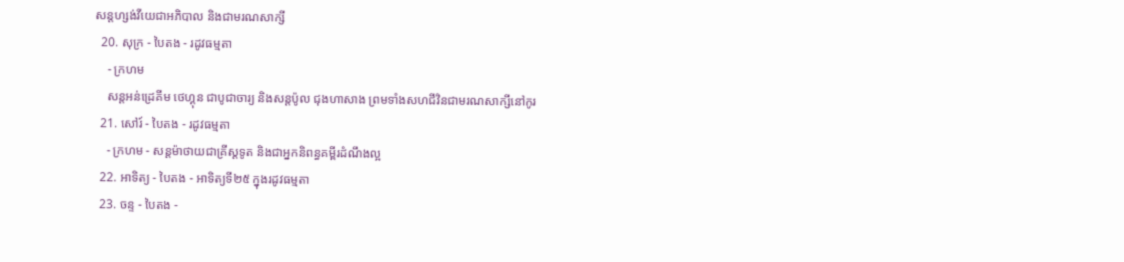សន្តហ្សង់វីយេជាអភិបាល និងជាមរណសាក្សី
  20. សុក្រ - បៃតង - រដូវធម្មតា
    - ក្រហម
    សន្តអន់ដ្រេគីម ថេហ្គុន ជាបូជាចារ្យ និងសន្តប៉ូល ជុងហាសាង ព្រមទាំងសហជីវិនជាមរណសាក្សីនៅកូរ
  21. សៅរ៍ - បៃតង - រដូវធម្មតា
    - ក្រហម - សន្តម៉ាថាយជាគ្រីស្តទូត និងជាអ្នកនិពន្ធគម្ពីរដំណឹងល្អ
  22. អាទិត្យ - បៃតង - អាទិត្យទី២៥ ក្នុងរដូវធម្មតា
  23. ចន្ទ - បៃតង -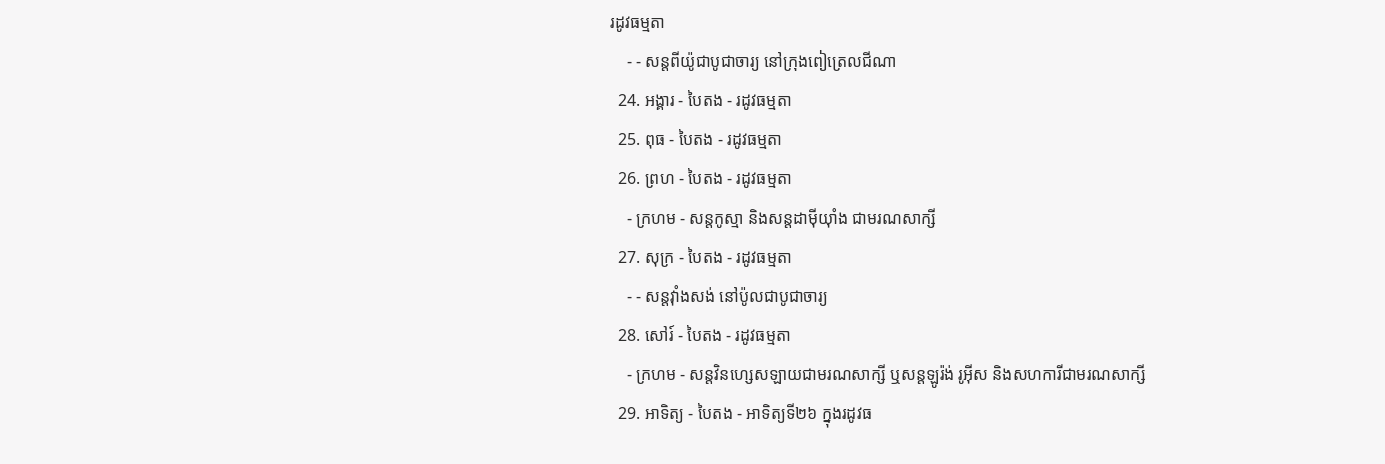រដូវធម្មតា
    - - សន្តពីយ៉ូជាបូជាចារ្យ នៅក្រុងពៀត្រេលជីណា
  24. អង្គារ - បៃតង - រដូវធម្មតា
  25. ពុធ - បៃតង - រដូវធម្មតា
  26. ព្រហ - បៃតង - រដូវធម្មតា
    - ក្រហម - សន្តកូស្មា និងសន្តដាម៉ីយុាំង ជាមរណសាក្សី
  27. សុក្រ - បៃតង - រដូវធម្មតា
    - - សន្តវុាំងសង់ នៅប៉ូលជាបូជាចារ្យ
  28. សៅរ៍ - បៃតង - រដូវធម្មតា
    - ក្រហម - សន្តវិនហ្សេសឡាយជាមរណសាក្សី ឬសន្តឡូរ៉ង់ រូអ៊ីស និងសហការីជាមរណសាក្សី
  29. អាទិត្យ - បៃតង - អាទិត្យទី២៦ ក្នុងរដូវធ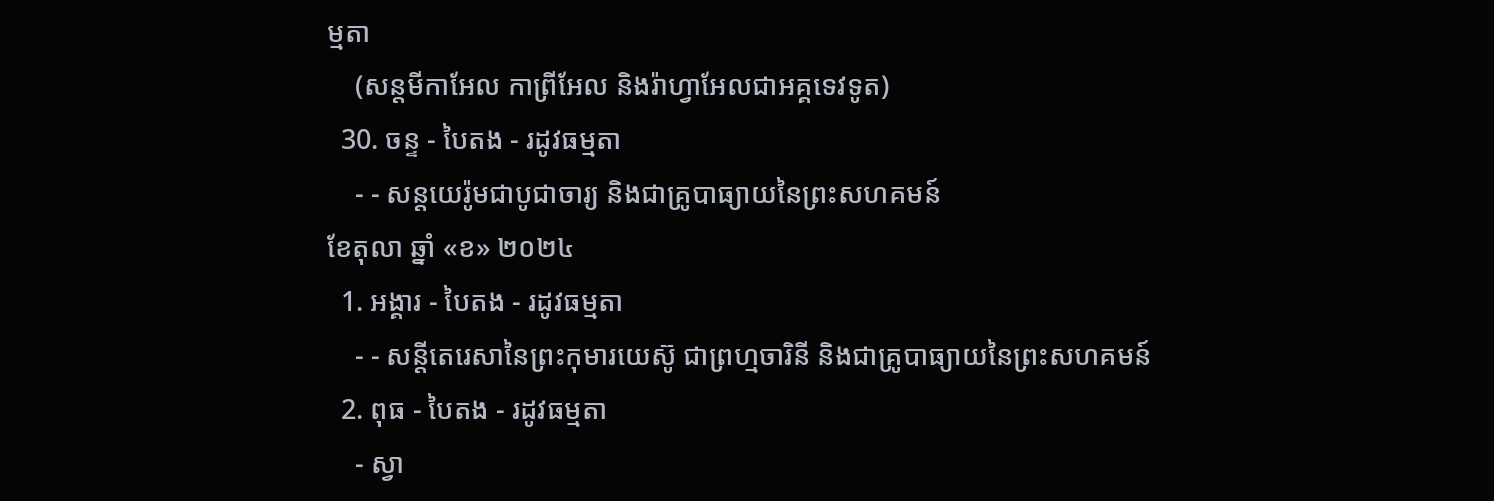ម្មតា
    (សន្តមីកាអែល កាព្រីអែល និងរ៉ាហ្វាអែលជាអគ្គទេវទូត)
  30. ចន្ទ - បៃតង - រដូវធម្មតា
    - - សន្ដយេរ៉ូមជាបូជាចារ្យ និងជាគ្រូបាធ្យាយនៃព្រះសហគមន៍
ខែតុលា ឆ្នាំ «ខ» ២០២៤
  1. អង្គារ - បៃតង - រដូវធម្មតា
    - - សន្តីតេរេសានៃព្រះកុមារយេស៊ូ ជាព្រហ្មចារិនី និងជាគ្រូបាធ្យាយនៃព្រះសហគមន៍
  2. ពុធ - បៃតង - រដូវធម្មតា
    - ស្វា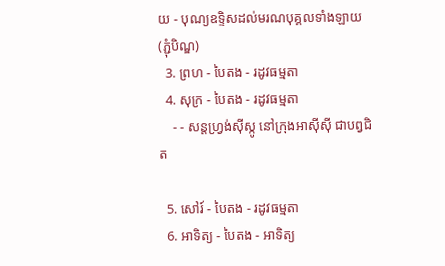យ - បុណ្យឧទ្ទិសដល់មរណបុគ្គលទាំងឡាយ (ភ្ជុំបិណ្ឌ)
  3. ព្រហ - បៃតង - រដូវធម្មតា
  4. សុក្រ - បៃតង - រដូវធម្មតា
    - - សន្តហ្វ្រង់ស៊ីស្កូ នៅក្រុងអាស៊ីស៊ី ជាបព្វជិត

  5. សៅរ៍ - បៃតង - រដូវធម្មតា
  6. អាទិត្យ - បៃតង - អាទិត្យ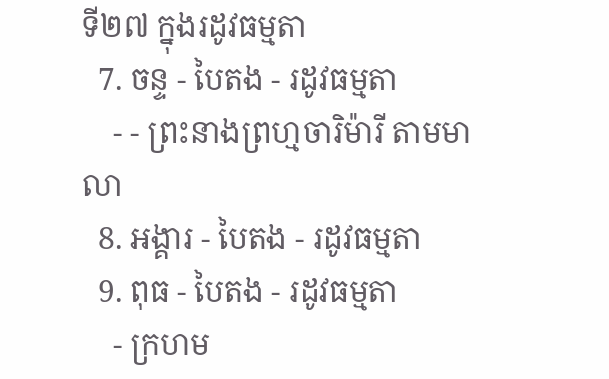ទី២៧ ក្នុងរដូវធម្មតា
  7. ចន្ទ - បៃតង - រដូវធម្មតា
    - - ព្រះនាងព្រហ្មចារិម៉ារី តាមមាលា
  8. អង្គារ - បៃតង - រដូវធម្មតា
  9. ពុធ - បៃតង - រដូវធម្មតា
    - ក្រហម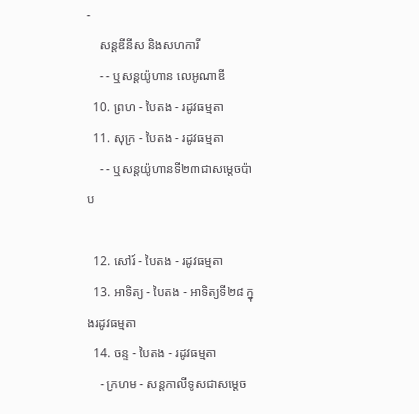-
    សន្តឌីនីស និងសហការី
    - - ឬសន្តយ៉ូហាន លេអូណាឌី
  10. ព្រហ - បៃតង - រដូវធម្មតា
  11. សុក្រ - បៃតង - រដូវធម្មតា
    - - ឬសន្តយ៉ូហានទី២៣ជាសម្តេចប៉ាប

  12. សៅរ៍ - បៃតង - រដូវធម្មតា
  13. អាទិត្យ - បៃតង - អាទិត្យទី២៨ ក្នុងរដូវធម្មតា
  14. ចន្ទ - បៃតង - រដូវធម្មតា
    - ក្រហម - សន្ដកាលីទូសជាសម្ដេច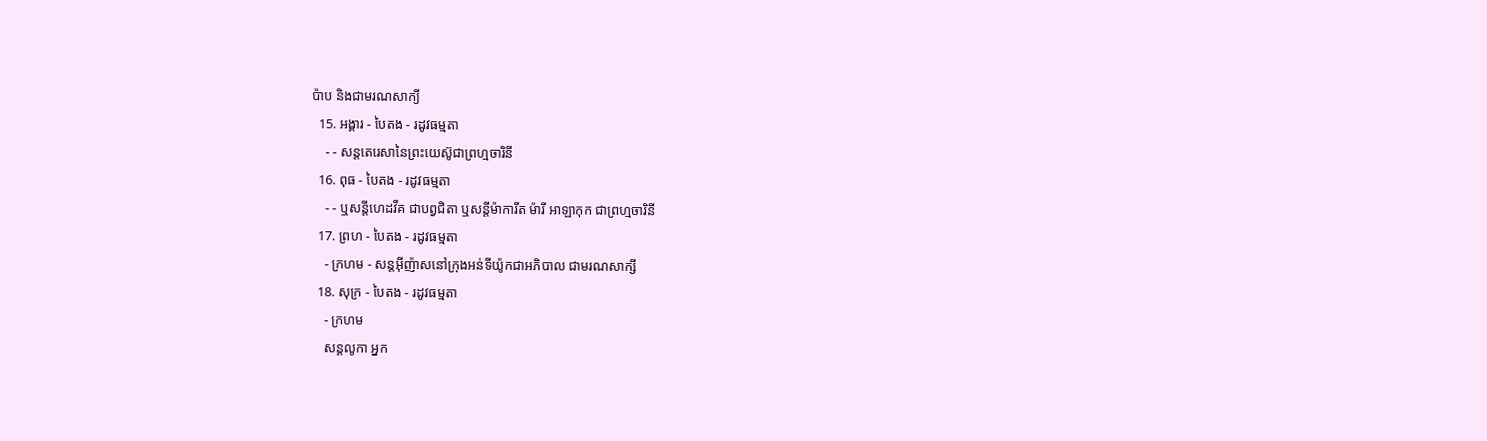ប៉ាប និងជាមរណសាក្យី
  15. អង្គារ - បៃតង - រដូវធម្មតា
    - - សន្តតេរេសានៃព្រះយេស៊ូជាព្រហ្មចារិនី
  16. ពុធ - បៃតង - រដូវធម្មតា
    - - ឬសន្ដីហេដវីគ ជាបព្វជិតា ឬសន្ដីម៉ាការីត ម៉ារី អាឡាកុក ជាព្រហ្មចារិនី
  17. ព្រហ - បៃតង - រដូវធម្មតា
    - ក្រហម - សន្តអ៊ីញ៉ាសនៅក្រុងអន់ទីយ៉ូកជាអភិបាល ជាមរណសាក្សី
  18. សុក្រ - បៃតង - រដូវធម្មតា
    - ក្រហម
    សន្តលូកា អ្នក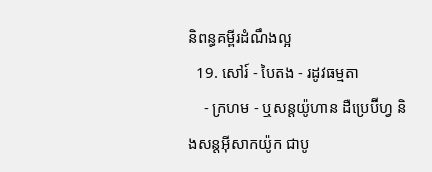និពន្ធគម្ពីរដំណឹងល្អ
  19. សៅរ៍ - បៃតង - រដូវធម្មតា
    - ក្រហម - ឬសន្ដយ៉ូហាន ដឺប្រេប៊ីហ្វ និងសន្ដអ៊ីសាកយ៉ូក ជាបូ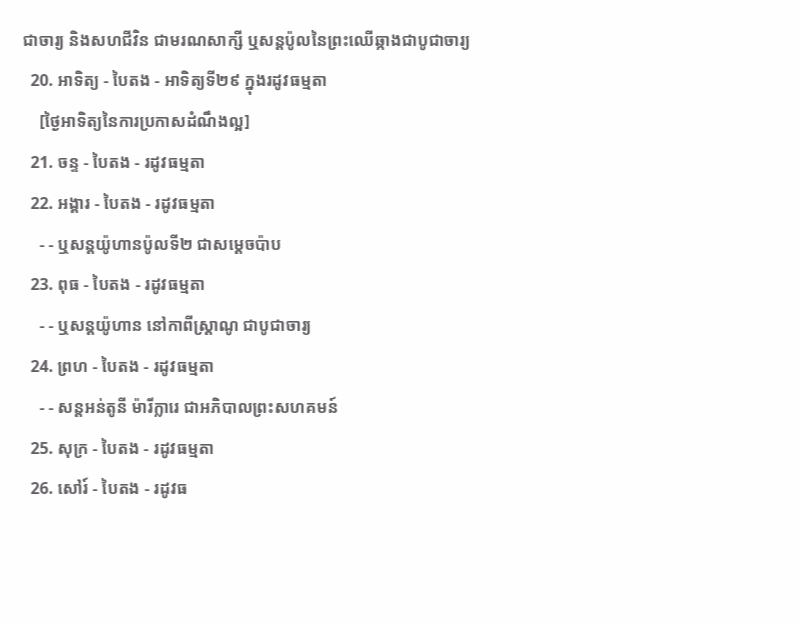ជាចារ្យ និងសហជីវិន ជាមរណសាក្សី ឬសន្ដប៉ូលនៃព្រះឈើឆ្កាងជាបូជាចារ្យ
  20. អាទិត្យ - បៃតង - អាទិត្យទី២៩ ក្នុងរដូវធម្មតា
    [ថ្ងៃអាទិត្យនៃការប្រកាសដំណឹងល្អ]
  21. ចន្ទ - បៃតង - រដូវធម្មតា
  22. អង្គារ - បៃតង - រដូវធម្មតា
    - - ឬសន្តយ៉ូហានប៉ូលទី២ ជាសម្ដេចប៉ាប
  23. ពុធ - បៃតង - រដូវធម្មតា
    - - ឬសន្ដយ៉ូហាន នៅកាពីស្រ្ដាណូ ជាបូជាចារ្យ
  24. ព្រហ - បៃតង - រដូវធម្មតា
    - - សន្តអន់តូនី ម៉ារីក្លារេ ជាអភិបាលព្រះសហគមន៍
  25. សុក្រ - បៃតង - រដូវធម្មតា
  26. សៅរ៍ - បៃតង - រដូវធ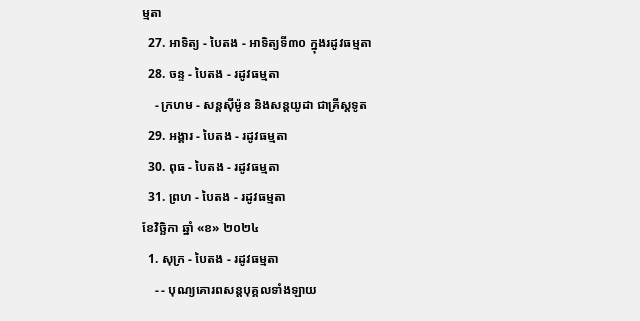ម្មតា
  27. អាទិត្យ - បៃតង - អាទិត្យទី៣០ ក្នុងរដូវធម្មតា
  28. ចន្ទ - បៃតង - រដូវធម្មតា
    - ក្រហម - សន្ដស៊ីម៉ូន និងសន្ដយូដា ជាគ្រីស្ដទូត
  29. អង្គារ - បៃតង - រដូវធម្មតា
  30. ពុធ - បៃតង - រដូវធម្មតា
  31. ព្រហ - បៃតង - រដូវធម្មតា
ខែវិច្ឆិកា ឆ្នាំ «ខ» ២០២៤
  1. សុក្រ - បៃតង - រដូវធម្មតា
    - - បុណ្យគោរពសន្ដបុគ្គលទាំងឡាយ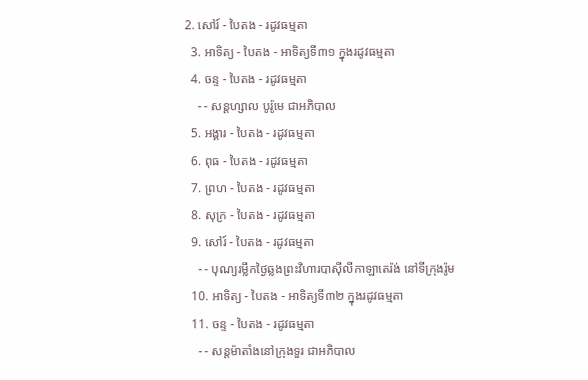2. សៅរ៍ - បៃតង - រដូវធម្មតា
  3. អាទិត្យ - បៃតង - អាទិត្យទី៣១ ក្នុងរដូវធម្មតា
  4. ចន្ទ - បៃតង - រដូវធម្មតា
    - - សន្ដហ្សាល បូរ៉ូមេ ជាអភិបាល
  5. អង្គារ - បៃតង - រដូវធម្មតា
  6. ពុធ - បៃតង - រដូវធម្មតា
  7. ព្រហ - បៃតង - រដូវធម្មតា
  8. សុក្រ - បៃតង - រដូវធម្មតា
  9. សៅរ៍ - បៃតង - រដូវធម្មតា
    - - បុណ្យរម្លឹកថ្ងៃឆ្លងព្រះវិហារបាស៊ីលីកាឡាតេរ៉ង់ នៅទីក្រុងរ៉ូម
  10. អាទិត្យ - បៃតង - អាទិត្យទី៣២ ក្នុងរដូវធម្មតា
  11. ចន្ទ - បៃតង - រដូវធម្មតា
    - - សន្ដម៉ាតាំងនៅក្រុងទួរ ជាអភិបាល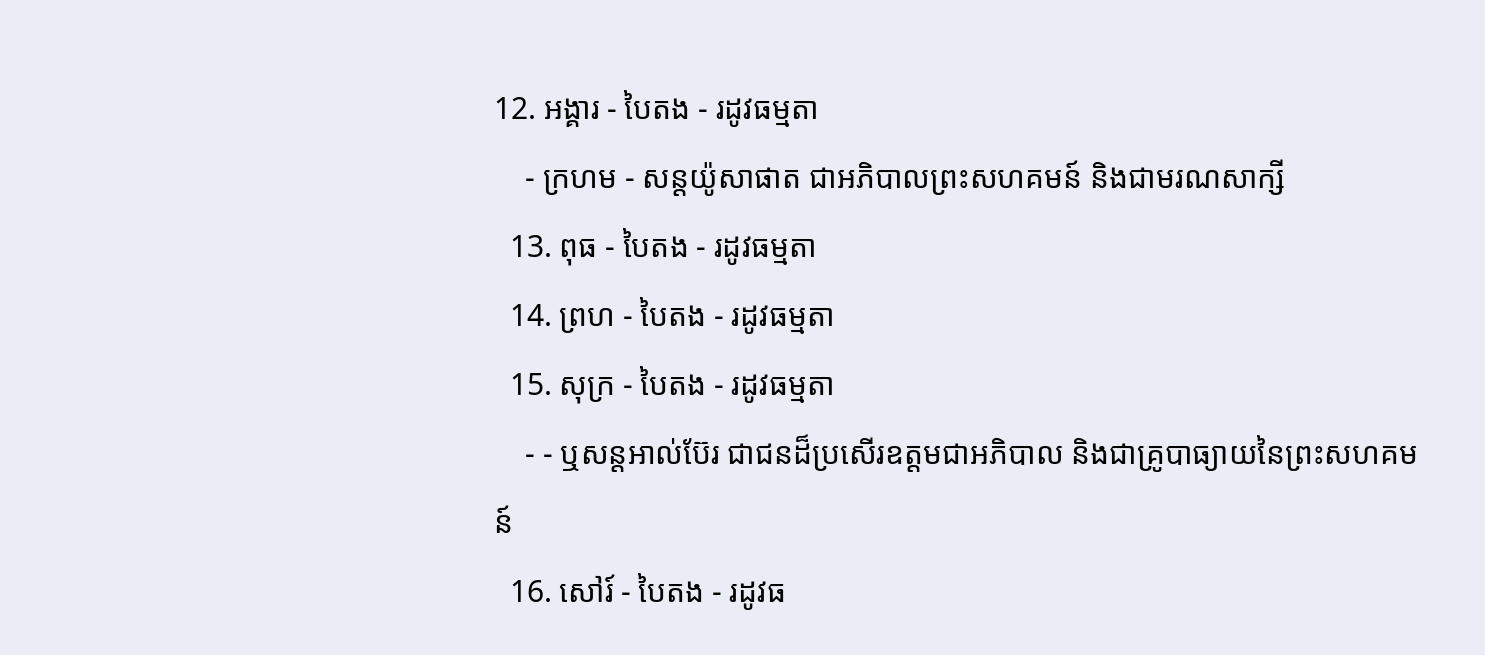12. អង្គារ - បៃតង - រដូវធម្មតា
    - ក្រហម - សន្ដយ៉ូសាផាត ជាអភិបាលព្រះសហគមន៍ និងជាមរណសាក្សី
  13. ពុធ - បៃតង - រដូវធម្មតា
  14. ព្រហ - បៃតង - រដូវធម្មតា
  15. សុក្រ - បៃតង - រដូវធម្មតា
    - - ឬសន្ដអាល់ប៊ែរ ជាជនដ៏ប្រសើរឧត្ដមជាអភិបាល និងជាគ្រូបាធ្យាយនៃព្រះសហគមន៍
  16. សៅរ៍ - បៃតង - រដូវធ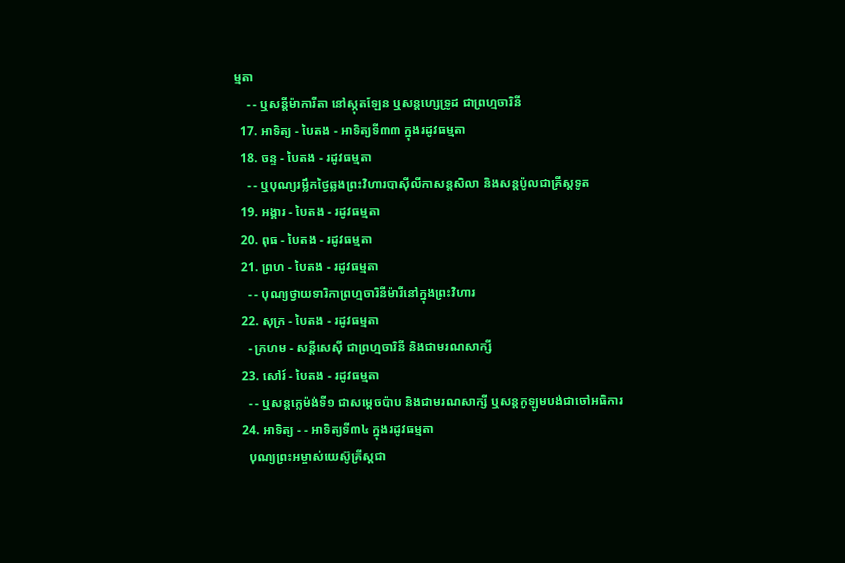ម្មតា
    - - ឬសន្ដីម៉ាការីតា នៅស្កុតឡែន ឬសន្ដហ្សេទ្រូដ ជាព្រហ្មចារិនី
  17. អាទិត្យ - បៃតង - អាទិត្យទី៣៣ ក្នុងរដូវធម្មតា
  18. ចន្ទ - បៃតង - រដូវធម្មតា
    - - ឬបុណ្យរម្លឹកថ្ងៃឆ្លងព្រះវិហារបាស៊ីលីកាសន្ដសិលា និងសន្ដប៉ូលជាគ្រីស្ដទូត
  19. អង្គារ - បៃតង - រដូវធម្មតា
  20. ពុធ - បៃតង - រដូវធម្មតា
  21. ព្រហ - បៃតង - រដូវធម្មតា
    - - បុណ្យថ្វាយទារិកាព្រហ្មចារិនីម៉ារីនៅក្នុងព្រះវិហារ
  22. សុក្រ - បៃតង - រដូវធម្មតា
    - ក្រហម - សន្ដីសេស៊ី ជាព្រហ្មចារិនី និងជាមរណសាក្សី
  23. សៅរ៍ - បៃតង - រដូវធម្មតា
    - - ឬសន្ដក្លេម៉ង់ទី១ ជាសម្ដេចប៉ាប និងជាមរណសាក្សី ឬសន្ដកូឡូមបង់ជាចៅអធិការ
  24. អាទិត្យ - - អាទិត្យទី៣៤ ក្នុងរដូវធម្មតា
    បុណ្យព្រះអម្ចាស់យេស៊ូគ្រីស្ដជា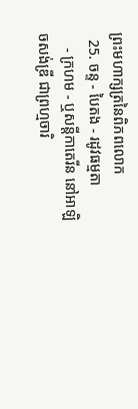ព្រះមហាក្សត្រនៃពិភពលោក
  25. ចន្ទ - បៃតង - រដូវធម្មតា
    - ក្រហម - ឬសន្ដីកាតេរីន នៅអាឡិចសង់ឌ្រី ជាព្រហ្មចារិ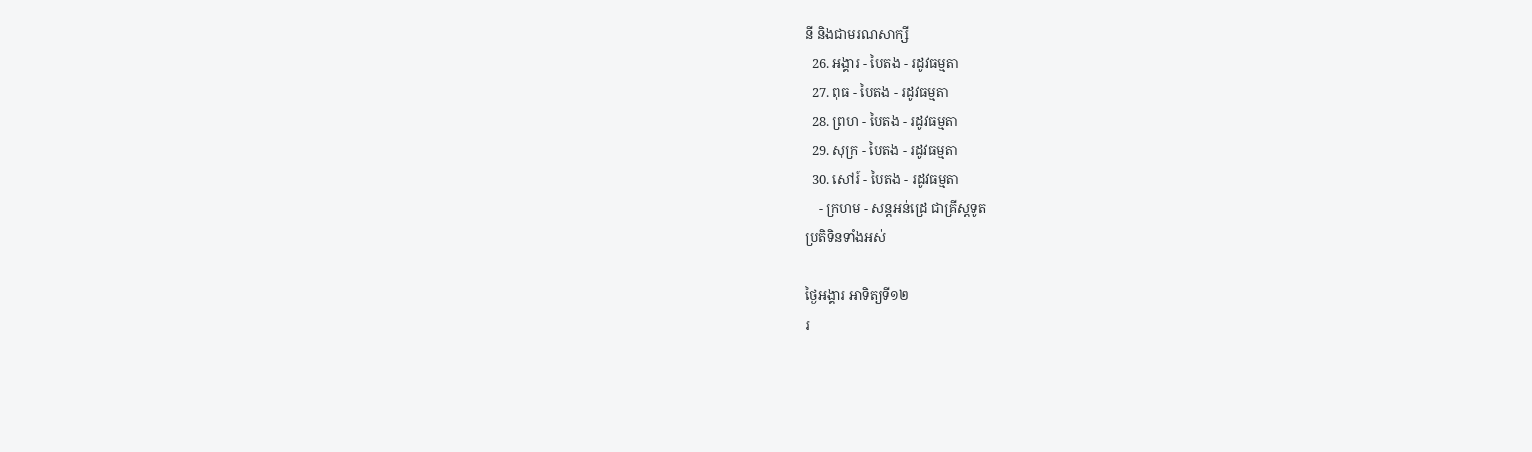នី និងជាមរណសាក្សី
  26. អង្គារ - បៃតង - រដូវធម្មតា
  27. ពុធ - បៃតង - រដូវធម្មតា
  28. ព្រហ - បៃតង - រដូវធម្មតា
  29. សុក្រ - បៃតង - រដូវធម្មតា
  30. សៅរ៍ - បៃតង - រដូវធម្មតា
    - ក្រហម - សន្ដអន់ដ្រេ ជាគ្រីស្ដទូត
ប្រតិទិនទាំងអស់

ថ្ងៃអង្គារ អាទិត្យទី១២
រ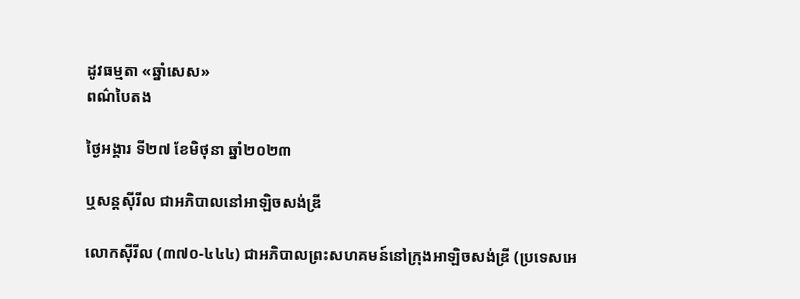ដូវធម្មតា «ឆ្នាំសេស»
ពណ៌បៃតង

ថ្ងៃអង្គារ ទី២៧ ខែមិថុនា ឆ្នាំ២០២៣

ឬសន្តស៊ីរីល ជាអភិបាលនៅអាឡិចសង់ឌ្រី

លោកស៊ីរីល (៣៧០-៤៤៤) ជាអភិបាលព្រះសហគមន៍នៅក្រុងអាឡិចសង់ឌ្រី (ប្រទេសអេ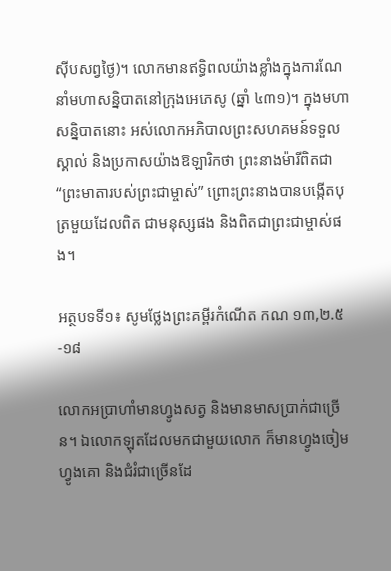ស៊ីបសព្វថ្ងៃ)។ លោកមានឥទ្ធិពលយ៉ាងខ្លាំងក្នុងការណែនាំមហាសន្និបាតនៅក្រុងអេភេសូ (ឆ្នាំ ៤៣១)។ ក្នុងមហាសន្និបាតនោះ អស់លោកអភិបាលព្រះសហគមន៍ទទួលស្គាល់ និងប្រកាសយ៉ាងឱឡារិកថា ព្រះនាងម៉ារីពិតជា “ព្រះមាតារបស់ព្រះជាម្ចាស់” ព្រោះព្រះនាងបានបង្កើតបុត្រមួយដែលពិត ជាមនុស្សផង និងពិតជាព្រះជាម្ចាស់ផង។

អត្ថបទទី១៖ សូមថ្លែងព្រះគម្ពីរកំណើត កណ ១៣,២.៥-១៨

លោកអប្រាហាំមានហ្វូងសត្វ និងមានមាសប្រាក់ជាច្រើន។ ឯលោកឡុតដែលមកជាមួយលោក ក៏មានហ្វូងចៀម ហ្វូងគោ និងជំរំជាច្រើនដែ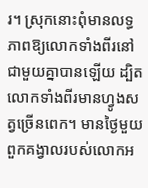រ។ ស្រុកនោះពុំមានលទ្ធភាពឱ្យលោកទាំងពីរនៅជាមួយគ្នាបានឡើយ ដ្បិតលោកទាំងពីរមានហ្វូងសត្វច្រើនពេក។ មានថ្ងៃមួយ ពួកគង្វាលរបស់លោកអ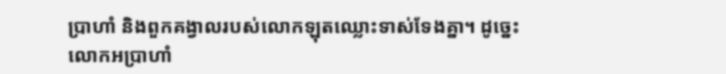ប្រាហាំ និងពួកគង្វាលរបស់លោកឡុតឈ្លោះទាស់ទែងគ្នា។ ដូច្នេះ លោកអប្រាហាំ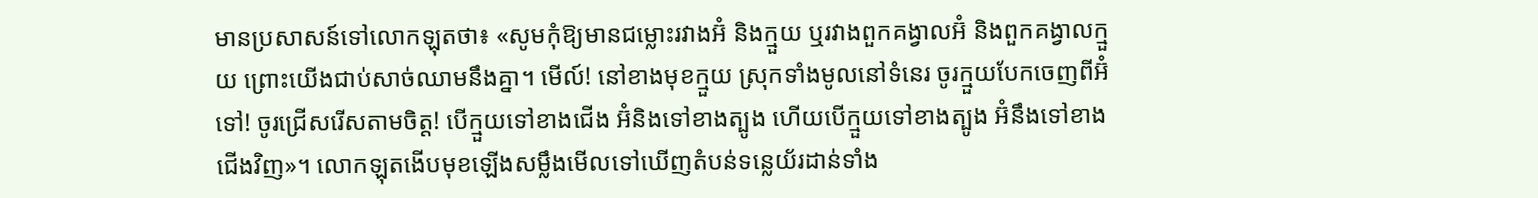មានប្រសាសន៍ទៅលោកឡុតថា៖ «សូមកុំឱ្យមានជម្លោះរវាងអ៊ំ និងក្មួយ ឬរវាងពួកគង្វាលអ៊ំ និងពួកគង្វាលក្មួយ ព្រោះយើងជាប់សាច់ឈាមនឹងគ្នា។ មើល៍! នៅខាងមុខក្មួយ ស្រុកទាំងមូលនៅទំនេរ ចូរក្មួយបែកចេញពីអ៊ំទៅ! ចូរជ្រើសរើសតាមចិត្ត! បើក្មួយទៅខាងជើង អ៊ំនិងទៅខាងត្បូង ហើយបើក្មួយទៅខាងត្បូង អ៊ំនឹងទៅខាងជើងវិញ»។ លោកឡុតងើបមុខឡើងសម្លឹងមើលទៅឃើញតំបន់ទន្លេយ័រដាន់ទាំង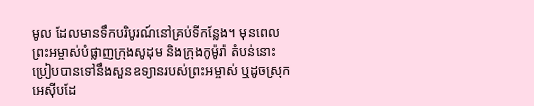មូល ដែលមានទឹកបរិបូរណ៍នៅគ្រប់ទីកន្លែង។ មុនពេលព្រះអម្ចាស់បំផ្លាញក្រុងសូដុម និងក្រុងកូម៉ូរ៉ា តំបន់នោះប្រៀបបានទៅនឹងសួនឧទ្យានរបស់ព្រះអម្ចាស់ ឬដូចស្រុកអេស៊ីបដែ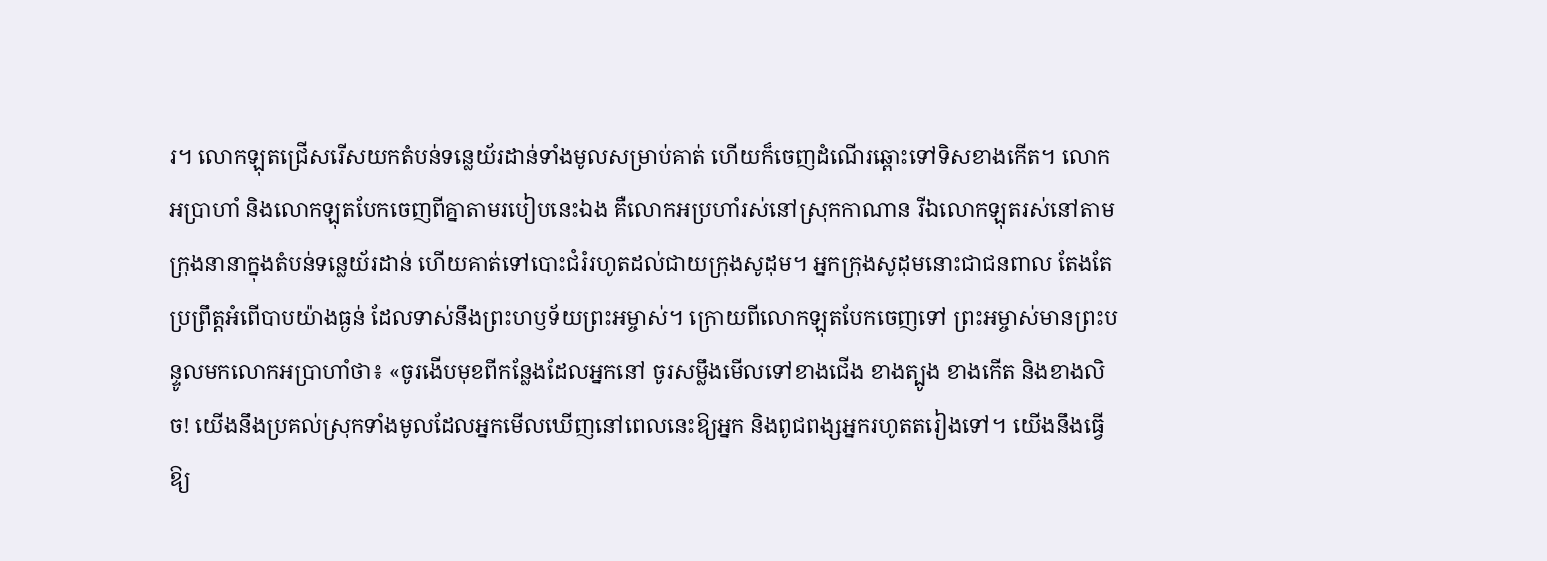រ។ លោកឡុតជ្រើសរើសយកតំបន់ទន្លេយ័រដាន់ទាំងមូលសម្រាប់គាត់ ហើយក៏ចេញដំណើរឆ្ពោះទៅទិសខាងកើត។ លោកអប្រាហាំ និងលោកឡុតបែកចេញពីគ្នាតាមរបៀបនេះឯង គឺលោកអប្រហាំរស់នៅស្រុកកាណាន រីឯលោកឡុតរស់នៅតាមក្រុងនានាក្នុងតំបន់ទន្លេយ័រដាន់ ហើយគាត់ទៅបោះជំរំរហូតដល់ជាយក្រុងសូដុម។ អ្នកក្រុងសូដុមនោះជាជនពាល តែងតែប្រព្រឹត្តអំពើបាបយ៉ាងធ្ងន់ ដែលទាស់នឹងព្រះហឫទ័យព្រះអម្ចាស់។ ក្រោយពីលោកឡុតបែកចេញទៅ ព្រះអម្ចាស់មានព្រះបន្ទូលមកលោកអប្រាហាំថា៖ «ចូរងើបមុខពីកន្លែងដែលអ្នកនៅ ចូរសម្លឹងមើលទៅខាងជើង ខាងត្បូង ខាងកើត និងខាងលិច! យើងនឹងប្រគល់ស្រុកទាំងមូលដែលអ្នកមើលឃើញនៅពេលនេះឱ្យអ្នក និងពូជពង្សអ្នករហូតតរៀងទៅ។ យើងនឹងធ្វើឱ្យ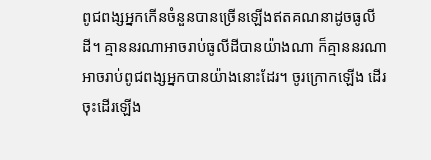ពូជពង្សអ្នកកើនចំនួនបានច្រើនឡើងឥតគណនាដូចធូលីដី។ គ្មាននរណាអាចរាប់ធូលីដីបានយ៉ាងណា ក៏គ្មាននរណាអាចរាប់ពូជពង្សអ្នកបានយ៉ាងនោះដែរ។ ចូរក្រោកឡើង ដើរចុះដើរឡើង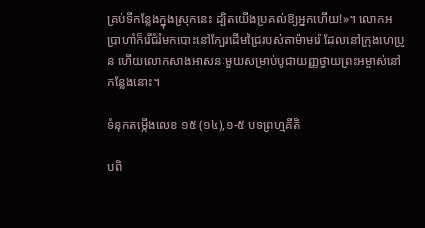គ្រប់ទីកន្លែងក្នុងស្រុកនេះ ដ្បិតយើងប្រគល់ឱ្យអ្នកហើយ!»។ លោកអប្រាហាំក៏រើជំរំមកបោះនៅក្បែរដើមជ្រៃរបស់តាម៉ាមរ៉េ ដែលនៅក្រុងហេប្រូន ហើយលោកសាងអាសនៈមួយសម្រាប់បូជាយញ្ញថ្វាយព្រះអម្ចាស់នៅកន្លែងនោះ។

ទំនុកតម្កើងលេខ ១៥ (១៤),១-៥ បទព្រហ្មគីតិ

បពិ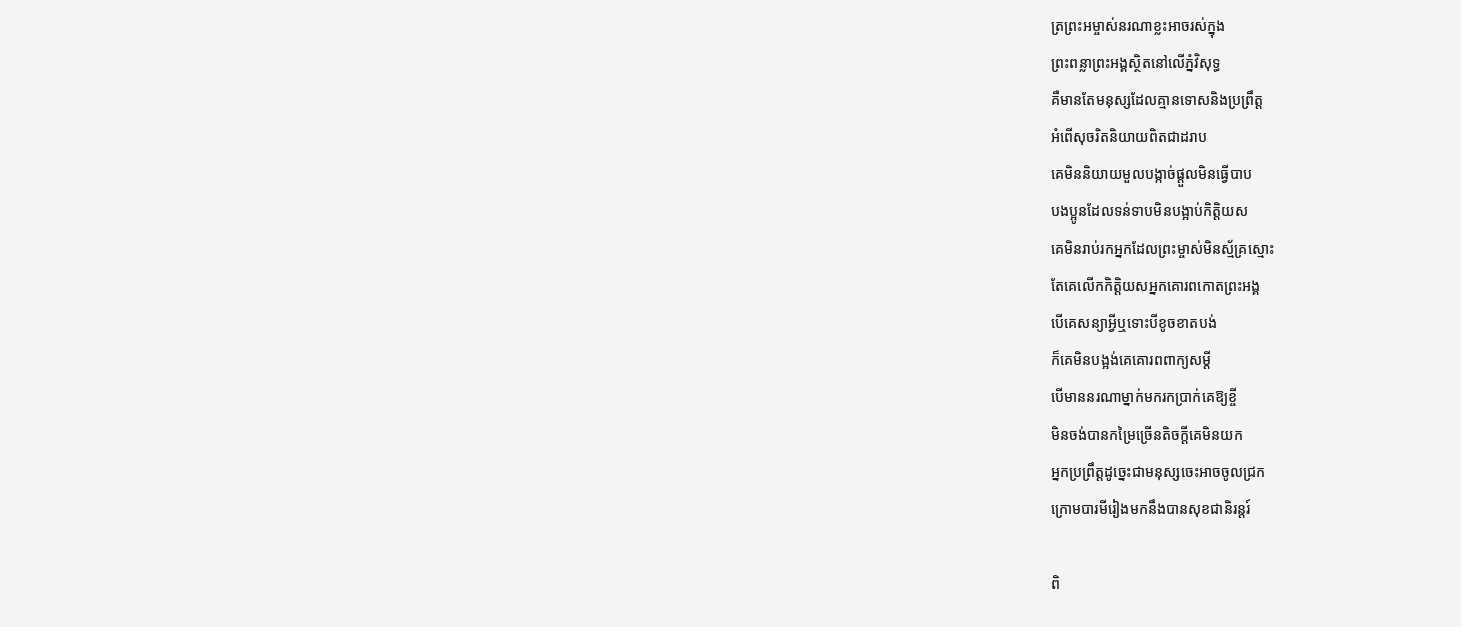ត្រព្រះអម្ចាស់នរណាខ្លះអាចរស់ក្នុង
ព្រះពន្លាព្រះអង្គស្ថិតនៅលើភ្នំវិសុទ្ធ
គឺមានតែមនុស្សដែលគ្មានទោសនិងប្រព្រឹត្ត
អំពើសុចរិតនិយាយពិតជាដរាប
គេមិននិយាយមួលបង្កាច់ផ្តួលមិនធ្វើបាប
បងប្អូនដែលទន់ទាបមិនបង្អាប់កិត្តិយស
គេមិនរាប់រកអ្នកដែលព្រះម្ចាស់មិនស្ម័គ្រស្មោះ
តែគេលើកកិត្តិយសអ្នកគោរពកោតព្រះអង្គ
បើគេសន្យាអ្វីឬទោះបីខូចខាតបង់
ក៏គេមិនបង្អង់គេគោរពពាក្យសម្តី
បើមាននរណាម្នាក់មករកប្រាក់គេឱ្យខ្ចី
មិនចង់បានកម្រៃច្រើនតិចក្តីគេមិនយក
អ្នកប្រព្រឹត្តដូច្នេះជាមនុស្សចេះអាចចូលជ្រក
ក្រោមបារមីរៀងមកនឹងបានសុខជានិរន្តរ៍

ពិ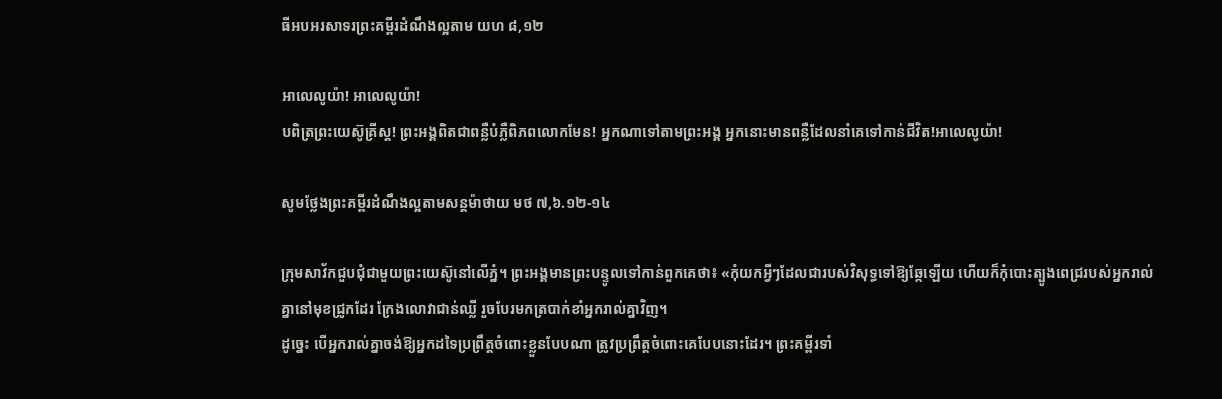ធីអបអរសាទរព្រះគម្ពីរដំណឹងល្អតាម យហ ៨,១២

អាលេលូយ៉ា! អាលេលូយ៉ា!
បពិត្រព្រះយេស៊ូគ្រីស្ត! ព្រះអង្គពិតជាពន្លឺបំភ្លឺពិភពលោកមែន! អ្នកណាទៅតាមព្រះអង្គ អ្នកនោះមានពន្លឺដែលនាំគេទៅកាន់ជីវិត!អាលេលូយ៉ា!

សូមថ្លែងព្រះគម្ពីរដំណឹងល្អតាមសន្តម៉ាថាយ មថ ៧,៦.១២-១៤

ក្រុមសាវ័កជួបជុំជាមួយព្រះយេស៊ូនៅលើភ្នំ។ ព្រះអង្គមានព្រះបន្ទូលទៅកាន់ពួកគេថា៖ «កុំយកអ្វីៗដែលជារបស់វិសុទ្ធទៅឱ្យឆ្កែឡើយ ហើយក៏កុំបោះត្បូងពេជ្ររបស់អ្នករាល់គ្នានៅមុខជ្រូកដែរ ក្រែងលោវាជាន់ឈ្លី រួចបែរមកត្របាក់ខាំអ្នករាល់គ្នាវិញ។
ដូច្នេះ បើអ្នករាល់គ្នាចង់ឱ្យអ្នកដទៃប្រព្រឹត្តចំពោះខ្លួនបែបណា ត្រូវប្រព្រឹត្តចំពោះគេបែបនោះដែរ។ ព្រះគម្ពីរទាំ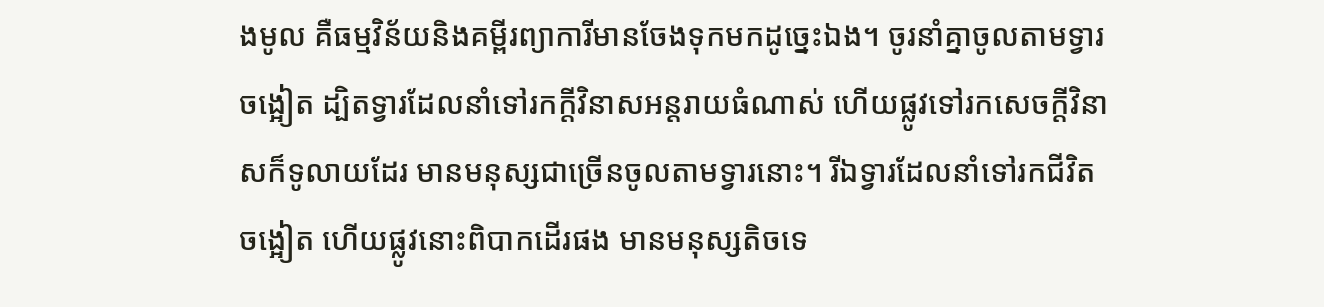ងមូល គឺធម្មវិន័យនិងគម្ពីរព្យាការីមានចែងទុកមកដូច្នេះឯង។ ចូរនាំគ្នាចូលតាមទ្វារចង្អៀត ដ្បិតទ្វារដែលនាំទៅរកក្តីវិនាសអន្តរាយធំណាស់ ហើយផ្លូវទៅរកសេចក្តីវិនាសក៏ទូលាយដែរ មានមនុស្សជាច្រើនចូលតាមទ្វារនោះ។ រីឯទ្វារដែលនាំទៅរកជីវិតចង្អៀត ហើយផ្លូវនោះពិបាកដើរផង មានមនុស្សតិចទេ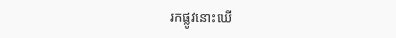រកផ្លូវនោះឃើ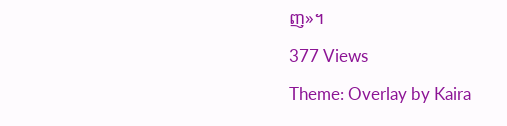ញ»។

377 Views

Theme: Overlay by Kaira